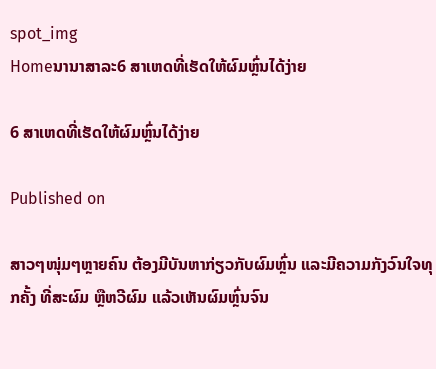spot_img
Homeນານາສາລະ6 ສາເຫດທີ່ເຮັດໃຫ້ຜົມຫຼົ່ນໄດ້ງ່າຍ

6 ສາເຫດທີ່ເຮັດໃຫ້ຜົມຫຼົ່ນໄດ້ງ່າຍ

Published on

ສາວໆໜຸ່ມໆຫຼາຍຄົນ ຕ້ອງມີບັນຫາກ່ຽວກັບຜົມຫຼົ່ນ ແລະມີຄວາມກັງວົນໃຈທຸກຄັ້ງ ທີ່ສະຜົມ ຫຼືຫວີຜົມ ແລ້ວເຫັນຜົມຫຼົ່ນຈົນ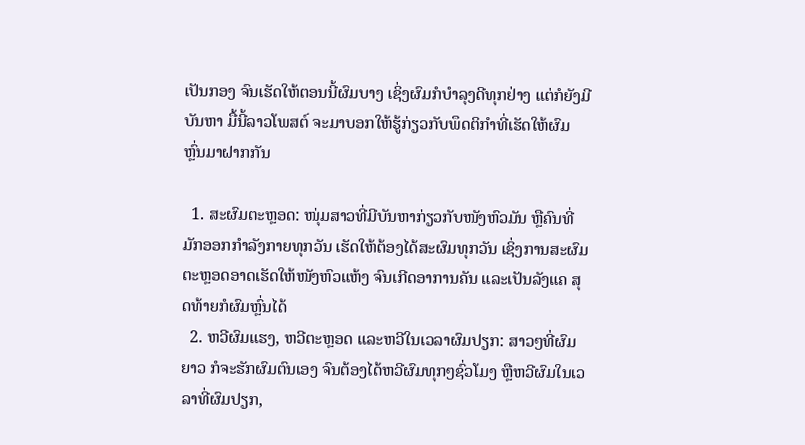ເປັນກອງ ຈົນເຮັດໃຫ້ຕອນນີ້ຜົມບາງ ເຊິ່ງຜົມກໍບຳລຸງດີທຸກຢ່າງ ແຕ່ກໍຍັງມີບັນຫາ ມື້ນີ້ລາວໂພສຕ໌ ຈະມາບອກໃຫ້ຮູ້ກ່ຽວກັບພຶດຕິກຳທີ່ເຮັດໃຫ້ຜົມຫຼົ່ນມາຝາກກັນ

  1. ສະຜົມຕະຫຼອດ: ໜຸ່ມສາວທີ່ມີບັນຫາກ່ຽວກັບໜັງຫົວມັນ ຫຼືຄົນທີ່ມັກອອກກຳລັງກາຍທຸກວັນ ເຮັດໃຫ້ຕ້ອງໄດ້ສະຜົມທຸກວັນ ເຊິ່ງການສະຜົມຕະຫຼອດອາດເຮັດໃຫ້ໜັງຫົວແຫ້ງ ຈົນເກີດອາການຄັນ ແລະເປັນລັງແຄ ສຸດທ້າຍກໍຜົມຫຼົ່ນໄດ້
  2. ຫວີຜົມແຮງ, ຫວີຕະຫຼອດ ແລະຫວີໃນເວລາຜົມປຽກ: ສາວໆທີ່ຜົມຍາວ ກໍຈະຮັກຜົມຕົນເອງ ຈົນຕ້ອງໄດ້ຫວີຜົມທຸກໆຊົ່ວໂມງ ຫຼືຫວີຜົມໃນເວລາທີ່ຜົມປຽກ,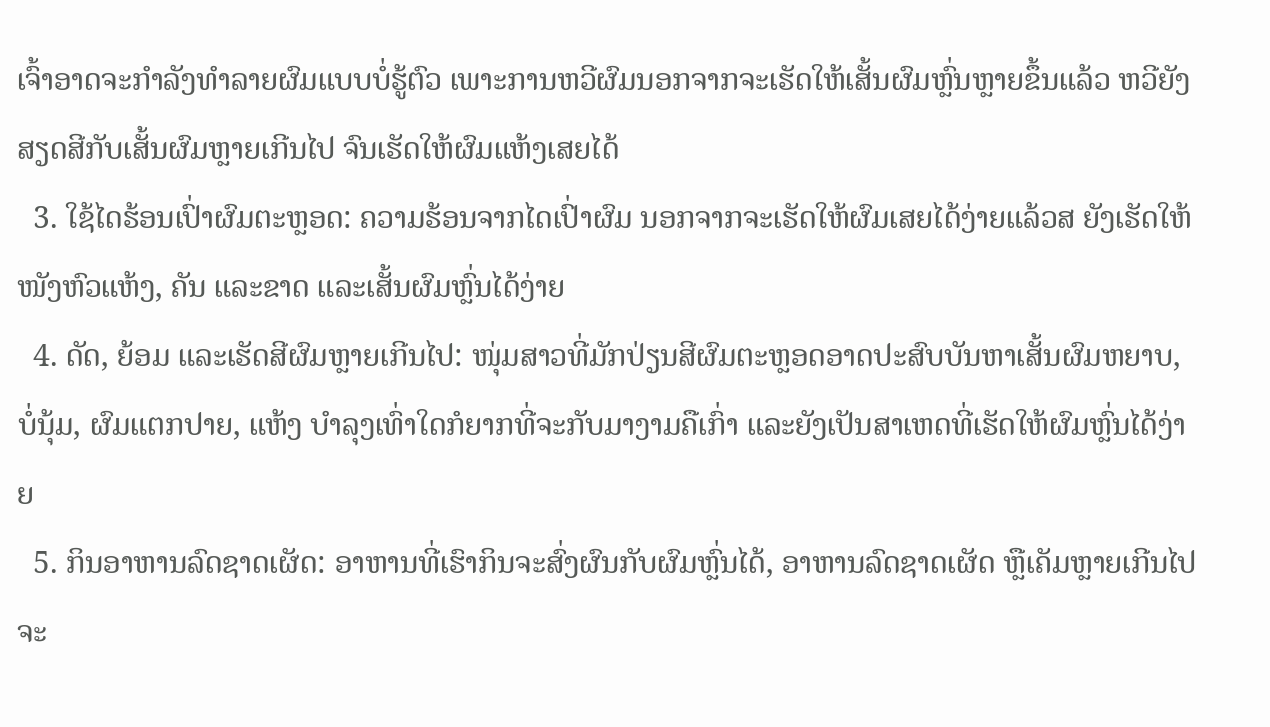ເຈົ້າອາດຈະກຳລັງທຳລາຍຜົມແບບບໍ່ຮູ້ຕົວ ເພາະການຫວີຜົມນອກຈາກຈະເຮັດໃຫ້ເສັ້ນຜົມຫຼົ່ນຫຼາຍຂຶ້ນແລ້ວ ຫວີຍັງສຽດສີກັບເສັ້ນຜົມຫຼາຍເກີນໄປ ຈົນເຮັດໃຫ້ຜົມແຫ້ງເສຍໄດ້
  3. ໃຊ້ໄດຮ້ອນເປົ່າຜົມຕະຫຼອດ: ຄວາມຮ້ອນຈາກໄດເປົ່າຜົມ ນອກຈາກຈະເຮັດໃຫ້ຜົມເສຍໄດ້ງ່າຍແລ້ວສ ຍັງເຮັດໃຫ້ໜັງຫົວແຫ້ງ, ຄັນ ແລະຂາດ ແລະເສັ້ນຜົມຫຼົ່ນໄດ້ງ່າຍ
  4. ດັດ, ຍ້ອມ ແລະເຮັດສີຜົມຫຼາຍເກີນໄປ: ໜຸ່ມສາວທີ່ມັກປ່ຽນສີຜົມຕະຫຼອດອາດປະສົບບັນຫາເສັ້ນຜົມຫຍາບ, ບໍ່ນຸ້ມ, ຜົມແຕກປາຍ, ແຫ້ງ ບຳລຸງເທົ່າໃດກໍຍາກທີ່ຈະກັບມາງາມຄືເກົ່າ ແລະຍັງເປັນສາເຫດທີ່ເຮັດໃຫ້ຜົມຫຼົ່ນໄດ້ງ່າຍ
  5. ກິນອາຫານລົດຊາດເຜັດ: ອາຫານທີ່ເຮົາກິນຈະສົ່ງຜົນກັບຜົມຫຼົ່ນໄດ້, ອາຫານລົດຊາດເຜັດ ຫຼືເຄັມຫຼາຍເກີນໄປ ຈະ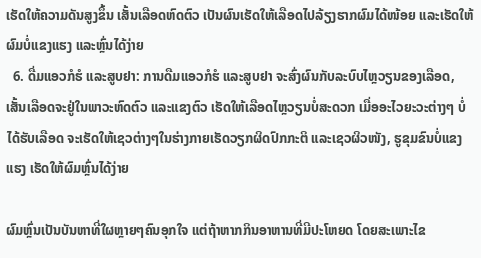ເຮັດໃຫ້ຄວາມດັນສູງຂຶ້ນ ເສັ້ນເລືອດຫົດຕົວ ເປັນຜົນເຮັດໃຫ້ເລືອດໄປລ້ຽງຮາກຜົມໄດ້ໜ້ອຍ ແລະເຮັດໃຫ້ຜົມບໍ່ແຂງແຮງ ແລະຫຼົ່ນໄດ້ງ່າຍ
  6. ດື່ມແອວກໍຮໍ ແລະສູບຢາ: ການດືມແອວກໍຮໍ ແລະສູບຢາ ຈະສົ່ງຜົນກັບລະບົບໄຫຼວຽນຂອງເລືອດ, ເສັ້ນເລືອດຈະຢູ່ໃນພາວະຫົດຕົວ ແລະແຂງຕົວ ເຮັດໃຫ້ເລືອດໄຫຼວຽນບໍ່ສະດວກ ເມື່ອອະໄວຍະວະຕ່າງໆ ບໍ່ໄດ້ຮັບເລືອດ ຈະເຮັດໃຫ້ເຊວຕ່າງໆໃນຮ່າງກາຍເຮັດວຽກຜິດປົກກະຕິ ແລະເຊວຜິວໜັງ, ຮູຂຸມຂົນບໍ່ແຂງແຮງ ເຮັດໃຫ້ຜົມຫຼົ່ນໄດ້ງ່າຍ

ຜົມຫຼົ່ນເປັນບັນຫາທີ່ໃຜຫຼາຍໆຄົນອຸກໃຈ ແຕ່ຖ້າຫາກກິນອາຫານທີ່ມີປະໂຫຍດ ໂດຍສະເພາະໄຂ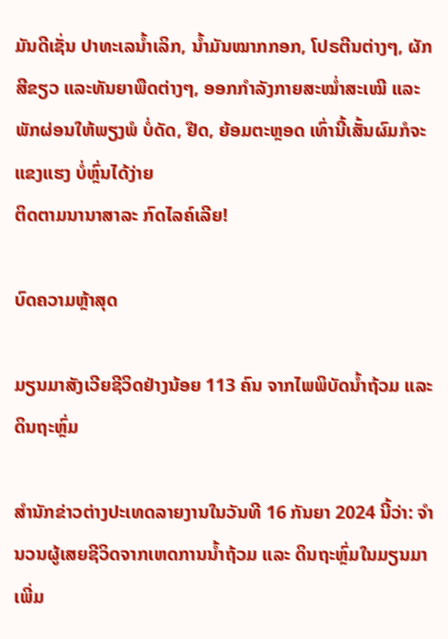ມັນດີເຊັ່ນ ປາທະເລນໍ້າເລິກ, ນໍ້າມັນໝາກກອກ, ໂປຣຕີນຕ່າງໆ, ຜັກສີຂຽວ ແລະທັນຍາພືດຕ່າງໆ, ອອກກຳລັງກາຍສະໝໍ່າສະເໝີ ແລະພັກຜ່ອນໃຫ້ພຽງພໍ ບໍ່ດັດ, ຢືດ, ຍ້ອມຕະຫຼອດ ເທົ່ານີ້ເສັ້ນຜົມກໍຈະແຂງແຮງ ບໍ່ຫຼົ່ນໄດ້ງ່າຍ
ຕິດຕາມນານາສາລະ ກົດໄລຄ໌ເລີຍ!

ບົດຄວາມຫຼ້າສຸດ

ມຽນມາສັງເວີຍຊີວິດຢ່າງນ້ອຍ 113 ຄົນ ຈາກໄພພິບັດນ້ຳຖ້ວມ ແລະ ດິນຖະຫຼົ່ມ

ສຳນັກຂ່າວຕ່າງປະເທດລາຍງານໃນວັນທີ 16 ກັນຍາ 2024 ນີ້ວ່າ: ຈຳນວນຜູ້ເສຍຊີວິດຈາກເຫດການນ້ຳຖ້ວມ ແລະ ດິນຖະຫຼົ່ມໃນມຽນມາເພີ່ມ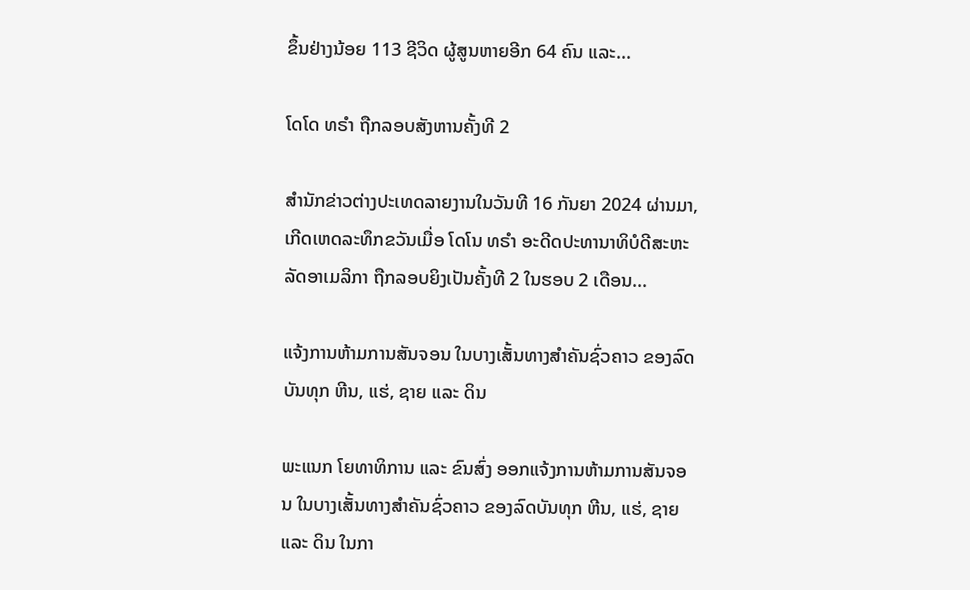ຂຶ້ນຢ່າງນ້ອຍ 113 ຊີວິດ ຜູ້ສູນຫາຍອີກ 64 ຄົນ ແລະ...

ໂດໂດ ທຣຳ ຖືກລອບສັງຫານຄັ້ງທີ 2

ສຳນັກຂ່າວຕ່າງປະເທດລາຍງານໃນວັນທີ 16 ກັນຍາ 2024 ຜ່ານມາ, ເກີດເຫດລະທຶກຂວັນເມື່ອ ໂດໂນ ທຣຳ ອະດີດປະທານາທິບໍດີສະຫະລັດອາເມລິກາ ຖືກລອບຍິງເປັນຄັ້ງທີ 2 ໃນຮອບ 2 ເດືອນ...

ແຈ້ງການຫ້າມການສັນຈອນ ໃນບາງເສັ້ນທາງສໍາຄັນຊົ່ວຄາວ ຂອງລົດບັນທຸກ ຫີນ, ແຮ່, ຊາຍ ແລະ ດິນ

ພະແນກ ໂຍທາທິການ ແລະ ຂົນສົ່ງ ອອກແຈ້ງການຫ້າມການສັນຈອນ ໃນບາງເສັ້ນທາງສໍາຄັນຊົ່ວຄາວ ຂອງລົດບັນທຸກ ຫີນ, ແຮ່, ຊາຍ ແລະ ດິນ ໃນກາ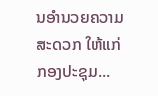ນອໍານວຍຄວາມສະດວກ ໃຫ້ແກ່ກອງປະຊຸມ...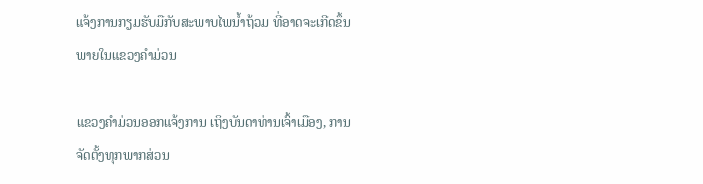ແຈ້ງການກຽມຮັບມືກັບສະພາບໄພນໍ້າຖ້ວມ ທີ່ອາດຈະເກີດຂຶ້ນພາຍໃນແຂວງຄໍາມ່ວນ

ແຂວງຄຳມ່ວນອອກແຈ້ງການ ເຖິງບັນດາທ່ານເຈົ້າເມືອງ, ການຈັດຕັ້ງທຸກພາກສ່ວນ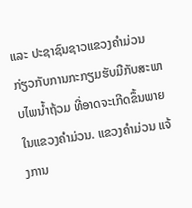ແລະ ປະຊາຊົນຊາວແຂວງຄໍາມ່ວນ ກ່ຽວກັບການກະກຽມຮັບມືກັບສະພາບໄພນໍ້າຖ້ວມ ທີ່ອາດຈະເກີດຂຶ້ນພາຍໃນແຂວງຄໍາມ່ວນ. ແຂວງຄໍາມ່ວນ ແຈ້ງການ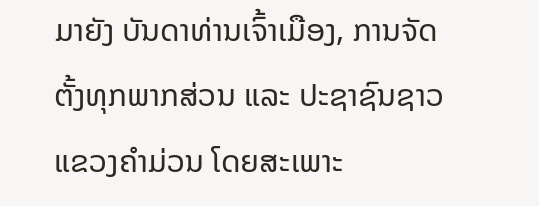ມາຍັງ ບັນດາທ່ານເຈົ້າເມືອງ, ການຈັດຕັ້ງທຸກພາກສ່ວນ ແລະ ປະຊາຊົນຊາວແຂວງຄໍາມ່ວນ ໂດຍສະເພາະ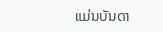ແມ່ນບັນດາ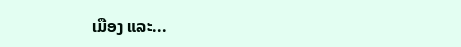ເມືອງ ແລະ...